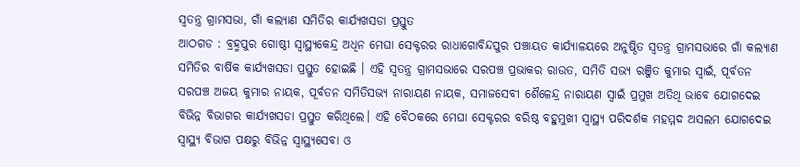ସ୍ୱତନ୍ତ୍ର ଗ୍ରାମସଭା, ଗାଁ କଲ୍ୟାଣ ସମିତିର କାର୍ଯ୍ୟଖସଡା ପ୍ରସ୍ତୁତ
ଆଠଗଡ : ବ୍ରହ୍ମପୁର ଗୋଷ୍ଠୀ ସ୍ୱାସ୍ଥ୍ୟକେନ୍ଦ୍ର ଅଧିନ ମେଘା ସେକ୍ଟରର ରାଧାଗୋବିନ୍ଦପୁର ପଞ୍ଚାୟତ କାର୍ଯ୍ୟାଳୟରେ ଅନୁଷ୍ଠିତ ସ୍ୱତନ୍ତ୍ର ଗ୍ରାମସଭାରେ ଗାଁ କଲ୍ୟାଣ ସମିତିର ବାର୍ଷିକ କାର୍ଯ୍ୟଖସଡା ପ୍ରସ୍ତୁତ ହୋଇଛି । ଏହି ସ୍ୱତନ୍ତ୍ର ଗ୍ରାମସଭାରେ ସରପଞ୍ଚ ପ୍ରଭାକର ରାଉତ, ସମିତି ସଭ୍ୟ ରଞ୍ଜିତ କୁମାର ସ୍ୱାଇଁ, ପୂର୍ବତନ ସରପଞ୍ଚ ଅଜୟ କୁମାର ନାୟକ, ପୂର୍ବତନ ସମିତିସଭ୍ୟ ନାରାୟଣ ନାୟକ, ସମାଜସେବୀ ଶୈଳେନ୍ଦ୍ର ନାରାୟଣ ସ୍ୱାଇଁ ପ୍ରମୁଖ ଅତିଥି ଭାବେ ଯୋଗଦେଇ ବିଭିନ୍ନ ବିଭାଗର କାର୍ଯ୍ୟଖସଡା ପ୍ରସ୍ତୁତ କରିଥିଲେ। ଏହି ବୈଠକରେ ମେଘା ସେକ୍ଟରର ବରିଷ୍ଠ ବହୁମୁଖୀ ସ୍ୱାସ୍ଥ୍ୟ ପରିଦର୍ଶକ ମହମ୍ମଦ ଅସଲମ ଯୋଗଦେଇ ସ୍ୱାସ୍ଥ୍ୟ ବିଭାଗ ପକ୍ଷରୁ ବିଭିନ୍ନ ସ୍ୱାସ୍ଥ୍ୟସେବା ଓ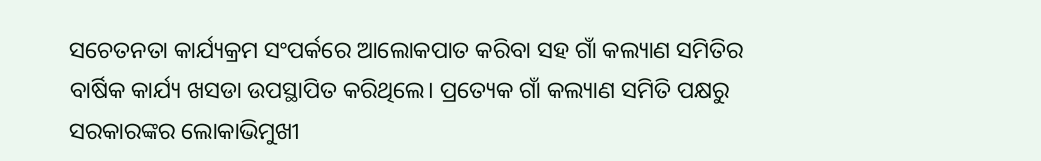ସଚେତନତା କାର୍ଯ୍ୟକ୍ରମ ସଂପର୍କରେ ଆଲୋକପାତ କରିବା ସହ ଗାଁ କଲ୍ୟାଣ ସମିତିର ବାର୍ଷିକ କାର୍ଯ୍ୟ ଖସଡା ଉପସ୍ଥାପିତ କରିଥିଲେ। ପ୍ରତ୍ୟେକ ଗାଁ କଲ୍ୟାଣ ସମିତି ପକ୍ଷରୁ ସରକାରଙ୍କର ଲୋକାଭିମୁଖୀ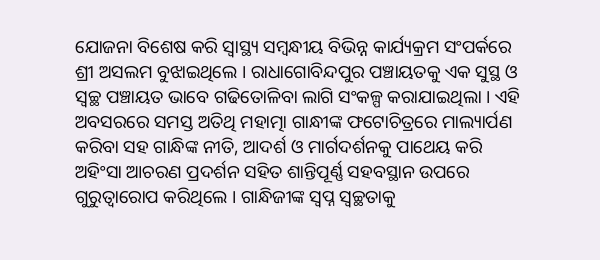ଯୋଜନା ବିଶେଷ କରି ସ୍ୱାସ୍ଥ୍ୟ ସମ୍ବନ୍ଧୀୟ ବିଭିନ୍ନ କାର୍ଯ୍ୟକ୍ରମ ସଂପର୍କରେ ଶ୍ରୀ ଅସଲମ ବୁଝାଇଥିଲେ । ରାଧାଗୋବିନ୍ଦପୁର ପଞ୍ଚାୟତକୁ ଏକ ସୁସ୍ଥ ଓ ସ୍ୱଚ୍ଛ ପଞ୍ଚାୟତ ଭାବେ ଗଢିତୋଳିବା ଲାଗି ସଂକଳ୍ପ କରାଯାଇଥିଲା । ଏହି ଅବସରରେ ସମସ୍ତ ଅତିଥି ମହାତ୍ମା ଗାନ୍ଧୀଙ୍କ ଫଟୋଚିତ୍ରରେ ମାଲ୍ୟାର୍ପଣ କରିବା ସହ ଗାନ୍ଧିଙ୍କ ନୀତି, ଆଦର୍ଶ ଓ ମାର୍ଗଦର୍ଶନକୁ ପାଥେୟ କରି ଅହିଂସା ଆଚରଣ ପ୍ରଦର୍ଶନ ସହିତ ଶାନ୍ତିପୂର୍ଣ୍ଣ ସହବସ୍ଥାନ ଉପରେ ଗୁରୁତ୍ୱାରୋପ କରିଥିଲେ । ଗାନ୍ଧିଜୀଙ୍କ ସ୍ୱପ୍ନ ସ୍ୱଚ୍ଛତାକୁ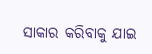ସାକାର କରିବାକୁ ଯାଇ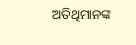ଅତିଥିମାନଙ୍କ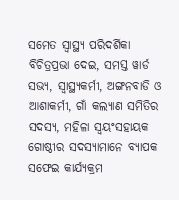ସମେତ ସ୍ୱାସ୍ଥ୍ୟ ପରିଦର୍ଶିକା ବିଚିତ୍ରପ୍ରଭା ଦେଇ, ସମସ୍ତ ୱାର୍ଡ ସଭ୍ୟ, ସ୍ୱାସ୍ଥ୍ୟକର୍ମୀ, ଅଙ୍ଗନବାଡି ଓ ଆଶାକର୍ମୀ, ଗାଁ କଲ୍ୟାଣ ସମିତିର ସଦସ୍ୟ, ମହିଳା ସ୍ୱୟଂସହାୟକ ଗୋଷ୍ଠୀର ସଦସ୍ୟାମାନେ ବ୍ୟାପକ ସଫେଇ କାର୍ଯ୍ୟକ୍ରମ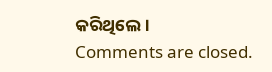କରିଥିଲେ।
Comments are closed.